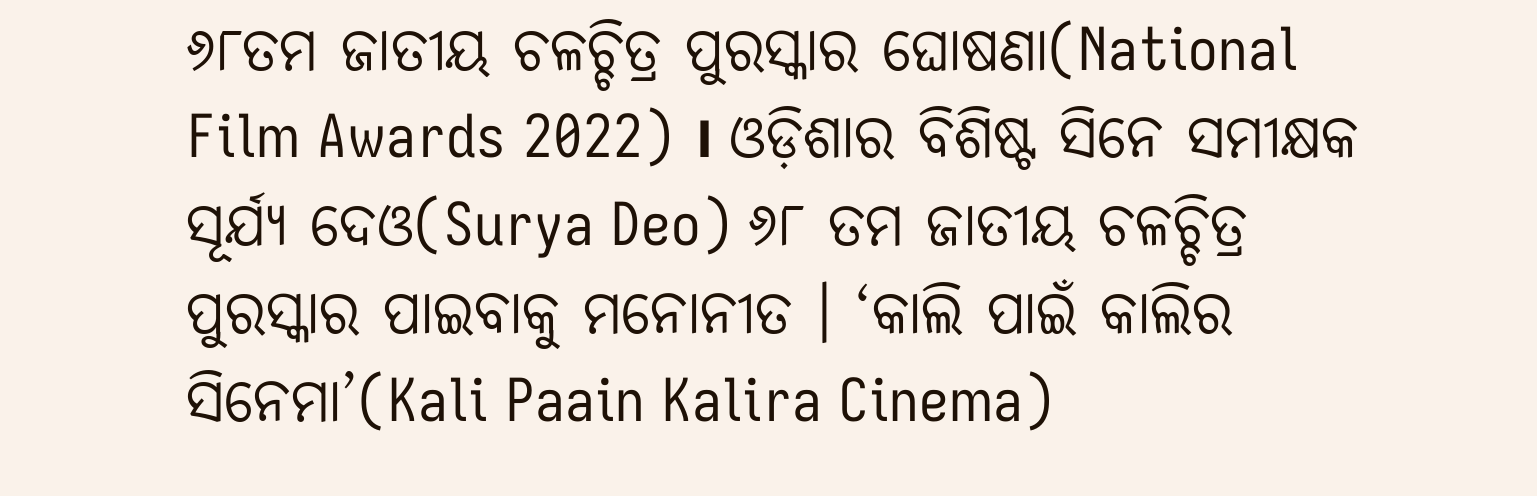୬୮ତମ ଜାତୀୟ ଚଳଚ୍ଚିତ୍ର ପୁରସ୍କାର ଘୋଷଣା(National Film Awards 2022) । ଓଡ଼ିଶାର ବିଶିଷ୍ଟ ସିନେ ସମୀକ୍ଷକ ସୂର୍ଯ୍ୟ ଦେଓ(Surya Deo) ୬୮ ତମ ଜାତୀୟ ଚଳଚ୍ଚିତ୍ର ପୁରସ୍କାର ପାଇବାକୁ ମନୋନୀତ । ‘କାଲି ପାଇଁ କାଲିର ସିନେମା’(Kali Paain Kalira Cinema)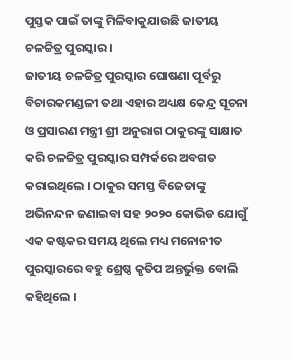ପୁସ୍ତକ ପାଇଁ ତାଙ୍କୁ ମିଳିବାକୁଯାଉଛି ଜାତୀୟ ଚଳଚ୍ଚିତ୍ର ପୁରସ୍କାର ।
ଜାତୀୟ ଚଳଚ୍ଚିତ୍ର ପୁରସ୍କାର ଘୋଷଣା ପୂର୍ବରୁ ବିଚାରକମଣ୍ଡଳୀ ତଥା ଏହାର ଅଧ୍ୟକ୍ଷ କେନ୍ଦ୍ର ସୂଚନା ଓ ପ୍ରସାରଣ ମନ୍ତ୍ରୀ ଶ୍ରୀ ଅନୁରାଗ ଠାକୁରଙ୍କୁ ସାକ୍ଷାତ କରି ଚଳଚ୍ଚିତ୍ର ପୁରସ୍କାର ସମ୍ପର୍କରେ ଅବଗତ କରାଇଥିଲେ । ଠାକୁର ସମସ୍ତ ବିଜେତାଙ୍କୁ ଅଭିନନ୍ଦନ ଜଣାଇବା ସହ ୨୦୨୦ କୋଭିଡ ଯୋଗୁଁ ଏକ କଷ୍ଟକର ସମୟ ଥିଲେ ମଧ୍ୟ ମନୋନୀତ ପୁରସ୍କାରରେ ବହୁ ଶ୍ରେଷ୍ଠ କୃତିପ ଅନ୍ତର୍ଭୁକ୍ତ ବୋଲି କହିଥିଲେ ।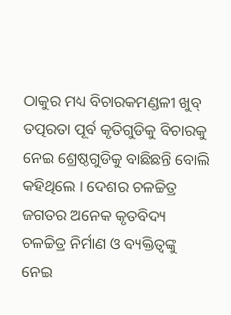ଠାକୁର ମଧ୍ୟ ବିଚାରକମଣ୍ଡଳୀ ଖୁବ୍ ତତ୍ପରତା ପୂର୍ବ କୃତିଗୁଡିକୁ ବିଚାରକୁ ନେଇ ଶ୍ରେଷ୍ଠଗୁଡିକୁ ବାଛିଛନ୍ତି ବୋଲି କହିଥିଲେ । ଦେଶର ଚଳଚ୍ଚିତ୍ର ଜଗତର ଅନେକ କୃତବିଦ୍ୟ ଚଳଚ୍ଚିତ୍ର ନିର୍ମାଣ ଓ ବ୍ୟକ୍ତିତ୍ୱଙ୍କୁ ନେଇ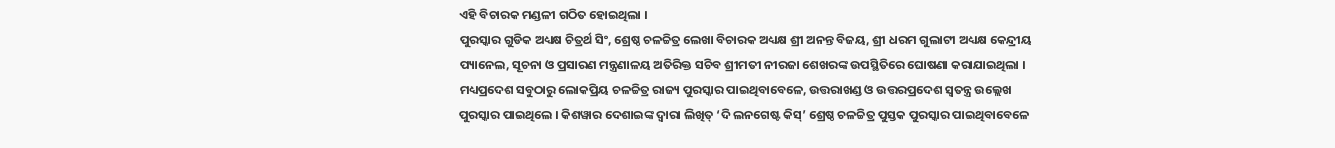ଏହି ବିଚାରକ ମଣ୍ଡଳୀ ଗଠିତ ହୋଇଥିଲା ।
ପୁରସ୍କାର ଗୁଡିକ ଅଧ୍ୟକ୍ଷ ଚିତ୍ରର୍ଥ ସିଂ, ଶ୍ରେଷ୍ଠ ଚଳଚ୍ଚିତ୍ର ଲେଖା ବିଚାରକ ଅଧ୍ୟକ୍ଷ ଶ୍ରୀ ଅନନ୍ତ ବିଜୟ, ଶ୍ରୀ ଧରମ ଗୁଲାଟୀ ଅଧ୍ୟକ୍ଷ କେନ୍ଦ୍ରୀୟ ପ୍ୟାନେଲ, ସୂଚନା ଓ ପ୍ରସାରଣ ମନ୍ତ୍ରଣାଳୟ ଅତିରିକ୍ତ ସଚିବ ଶ୍ରୀମତୀ ନୀରଜା ଶେଖରଙ୍କ ଉପସ୍ଥିତିରେ ଘୋଷଣା କରାଯାଇଥିଲା ।
ମଧ୍ୟପ୍ରଦେଶ ସବୁଠାରୁ ଲୋକପ୍ରିୟ ଚଳଚ୍ଚିତ୍ର ରାଜ୍ୟ ପୁରସ୍କାର ପାଇଥିବାବେଳେ, ଉତ୍ତରାଖଣ୍ଡ ଓ ଉତ୍ତରପ୍ରଦେଶ ସ୍ୱତନ୍ତ୍ର ଉଲ୍ଲେଖ ପୁରସ୍କାର ପାଇଥିଲେ । କିଶୱାର ଦେଶାଇଙ୍କ ଦ୍ୱାରା ଲିଖିତ୍ ‘ଦି ଲନଗେଷ୍ଟ କିସ୍’ ଶ୍ରେଷ୍ଠ ଚଳଚ୍ଚିତ୍ର ପୁସ୍ତକ ପୁରସ୍କାର ପାଇଥିବାବେଳେ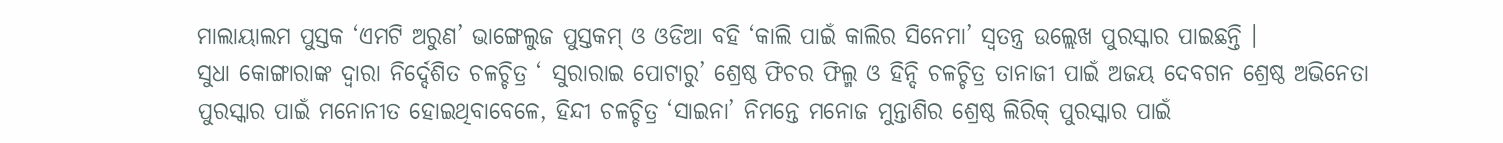ମାଲାୟାଲମ ପୁସ୍ତକ ‘ଏମଟି ଅରୁଣ’ ଭାଙ୍ଗେଲୁଜ ପୁସ୍ତକମ୍ ଓ ଓଡିଆ ବହି ‘କାଲି ପାଇଁ କାଲିର ସିନେମା’ ସ୍ୱତନ୍ତ୍ର ଉଲ୍ଲେଖ ପୁରସ୍କାର ପାଇଛନ୍ତି ।
ସୁଧା କୋଙ୍ଗାରାଙ୍କ ଦ୍ୱାରା ନିର୍ଦ୍ଦେଶିତ ଚଳଚ୍ଚିତ୍ର ‘ ସୁରାରାଇ ପୋଟାରୁ’ ଶ୍ରେଷ୍ଠ ଫିଚର ଫିଲ୍ମ ଓ ହିନ୍ଦି ଚଳଚ୍ଚିତ୍ର ତାନାଜୀ ପାଇଁ ଅଜୟ ଦେବଗନ ଶ୍ରେଷ୍ଠ ଅଭିନେତା ପୁରସ୍କାର ପାଇଁ ମନୋନୀତ ହୋଇଥିବାବେଳେ, ହିନ୍ଦୀ ଚଳଚ୍ଚିତ୍ର ‘ସାଇନା’ ନିମନ୍ତେ ମନୋଜ ମୁନ୍ତାଶିର ଶ୍ରେଷ୍ଠ ଲିରିକ୍ ପୁରସ୍କାର ପାଇଁ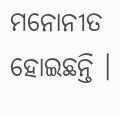ମନୋନୀତ ହୋଇଛନ୍ତି ।